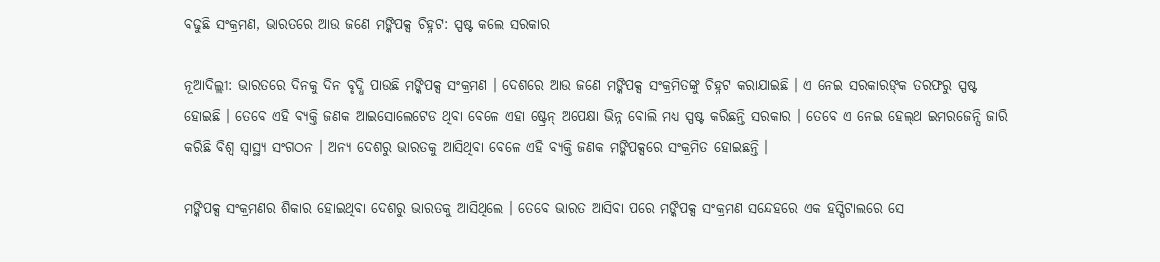ବଢୁଛି ସଂକ୍ରମଣ, ଭାରତରେ ଆଉ ଜଣେ ମଙ୍କିପକ୍ସ ଚିହ୍ନଟ: ସ୍ପଷ୍ଟ କଲେ ସରକାର

ନୂଆଦିଲ୍ଲୀ: ଭାରତରେ ଦିନକୁ ଦିନ ବୃଦ୍ଧି ପାଉଛି ମଙ୍କିପକ୍ସ ସଂକ୍ରମଣ । ଦେଶରେ ଆଉ ଜଣେ ମଙ୍କିପକ୍ସ ସଂକ୍ରମିତଙ୍କୁ ଚିହ୍ନଟ କରାଯାଇଛି । ଏ ନେଇ ସରକାରଙ୍‌କ ତରଫରୁ ସ୍ପଷ୍ଟ ହୋଇଛି । ତେବେ ଏହି ବ୍ୟକ୍ତି ଜଣକ ଆଇସୋଲେଟେଡ ଥିବା ବେଳେ ଏହା ଷ୍ଟ୍ରେନ୍ ଅପେକ୍ଷା ଭିନ୍ନ ବୋଲି ମଧ୍ୟ ସ୍ପଷ୍ଟ କରିଛନ୍ତି ସରକାର । ତେବେ ଏ ନେଇ ହେଲ୍‌ଥ ଇମରଜେନ୍ସି ଜାରି କରିଛି ବିଶ୍ୱ ସ୍ୱାସ୍ଥ୍ୟ ସଂଗଠନ । ଅନ୍ୟ ଦେଶରୁ ଭାରତକୁ ଆସିଥିବା ବେଳେ ଏହି ବ୍ୟକ୍ତି ଜଣକ ମଙ୍କିପକ୍ସରେ ସଂକ୍ରମିତ ହୋଇଛନ୍ତି ।

ମଙ୍କିପକ୍ସ ସଂକ୍ରମଣର ଶିକାର ହୋଇଥିବା ଦେଶରୁ ଭାରତକୁ ଆସିଥିଲେ । ତେବେ ଭାରତ ଆସିବା ପରେ ମଙ୍କିପକ୍ସ ସଂକ୍ରମଣ ସନ୍ଦେହରେ ଏକ ହସ୍ପିଟାଲରେ ସେ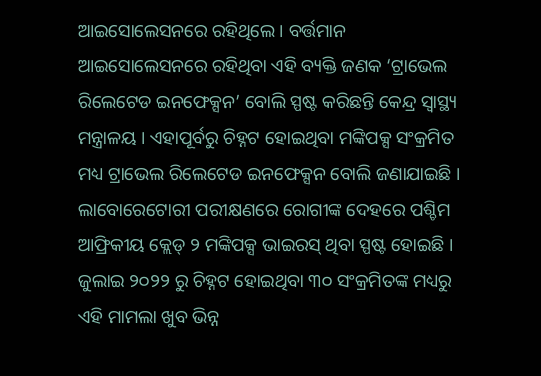ଆଇସୋଲେସନରେ ରହିଥିଲେ । ବର୍ତ୍ତମାନ ଆଇସୋଲେସନରେ ରହିଥିବା ଏହି ବ୍ୟକ୍ତି ଜଣକ ‘ଟ୍ରାଭେଲ ରିଲେଟେଡ ଇନଫେକ୍ସନ’ ବୋଲି ସ୍ପଷ୍ଟ କରିଛନ୍ତି କେନ୍ଦ୍ର ସ୍ୱାସ୍ଥ୍ୟ ମନ୍ତ୍ରାଳୟ । ଏହାପୂର୍ବରୁ ଚିହ୍ନଟ ହୋଇଥିବା ମଙ୍କିପକ୍ସ ସଂକ୍ରମିତ ମଧ୍ୟ ଟ୍ରାଭେଲ ରିଲେଟେଡ ଇନଫେକ୍ସନ ବୋଲି ଜଣାଯାଇଛି । ଲାବୋରେଟୋରୀ ପରୀକ୍ଷଣରେ ରୋଗୀଙ୍କ ଦେହରେ ପଶ୍ଚିମ ଆଫ୍ରିକୀୟ କ୍ଲେଡ୍ ୨ ମଙ୍କିପକ୍ସ ଭାଇରସ୍ ଥିବା ସ୍ପଷ୍ଟ ହୋଇଛି । ଜୁଲାଇ ୨୦୨୨ ରୁ ଚିହ୍ନଟ ହୋଇଥିବା ୩୦ ସଂକ୍ରମିତଙ୍କ ମଧ୍ୟରୁ ଏହି ମାମଲା ଖୁବ ଭିନ୍ନ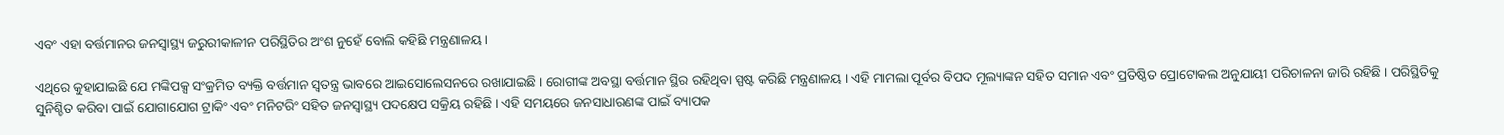ଏବଂ ଏହା ବର୍ତ୍ତମାନର ଜନସ୍ୱାସ୍ଥ୍ୟ ଜରୁରୀକାଳୀନ ପରିସ୍ଥିତିର ଅଂଶ ନୁହେଁ ବୋଲି କହିଛି ମନ୍ତ୍ରଣାଳୟ ।

ଏଥିରେ କୁହାଯାଇଛି ଯେ ମଙ୍କିପକ୍ସ ସଂକ୍ରମିତ ବ୍ୟକ୍ତି ବର୍ତ୍ତମାନ ସ୍ୱତନ୍ତ୍ର ଭାବରେ ଆଇସୋଲେସନରେ ରଖାଯାଇଛି । ରୋଗୀଙ୍କ ଅବସ୍ଥା ବର୍ତ୍ତମାନ ସ୍ଥିର ରହିଥିବା ସ୍ପଷ୍ଟ କରିଛି ମନ୍ତ୍ରଣାଳୟ । ଏହି ମାମଲା ପୂର୍ବର ବିପଦ ମୂଲ୍ୟାଙ୍କନ ସହିତ ସମାନ ଏବଂ ପ୍ରତିଷ୍ଠିତ ପ୍ରୋଟୋକଲ ଅନୁଯାୟୀ ପରିଚାଳନା ଜାରି ରହିଛି । ପରିସ୍ଥିତିକୁ ସୁନିଶ୍ଚିତ କରିବା ପାଇଁ ଯୋଗାଯୋଗ ଟ୍ରାକିଂ ଏବଂ ମନିଟରିଂ ସହିତ ଜନସ୍ୱାସ୍ଥ୍ୟ ପଦକ୍ଷେପ ସକ୍ରିୟ ରହିଛି । ଏହି ସମୟରେ ଜନସାଧାରଣଙ୍କ ପାଇଁ ବ୍ୟାପକ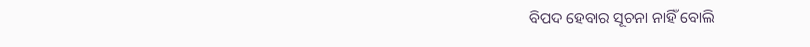ବିପଦ ହେବାର ସୂଚନା ନାହିଁ ବୋଲି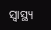ସ୍ୱାସ୍ଥ୍ୟ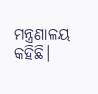ମନ୍ତ୍ରଣାଳୟ କହିଛି।